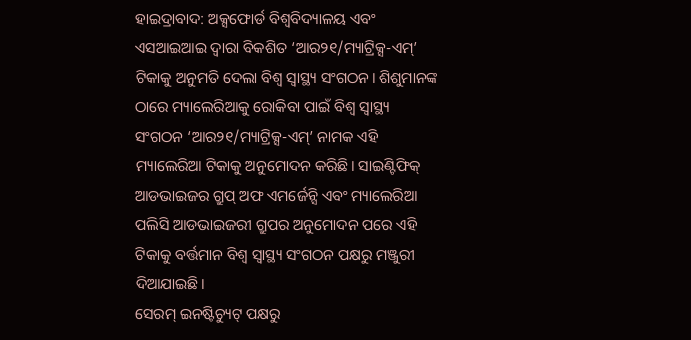ହାଇଦ୍ରାବାଦ: ଅକ୍ସଫୋର୍ଡ ବିଶ୍ୱବିଦ୍ୟାଳୟ ଏବଂ ଏସଆଇଆଇ ଦ୍ୱାରା ବିକଶିତ ‘ଆର୨୧/ମ୍ୟାଟ୍ରିକ୍ସ-ଏମ୍’ ଟିକାକୁ ଅନୁମତି ଦେଲା ବିଶ୍ୱ ସ୍ୱାସ୍ଥ୍ୟ ସଂଗଠନ। ଶିଶୁମାନଙ୍କ ଠାରେ ମ୍ୟାଲେରିଆକୁ ରୋକିବା ପାଇଁ ବିଶ୍ୱ ସ୍ୱାସ୍ଥ୍ୟ ସଂଗଠନ ‘ଆର୨୧/ମ୍ୟାଟ୍ରିକ୍ସ-ଏମ୍’ ନାମକ ଏହି ମ୍ୟାଲେରିଆ ଟିକାକୁ ଅନୁମୋଦନ କରିଛି। ସାଇଣ୍ଟିଫିକ୍ ଆଡଭାଇଜର ଗ୍ରୁପ୍ ଅଫ ଏମର୍ଜେନ୍ସି ଏବଂ ମ୍ୟାଲେରିଆ ପଲିସି ଆଡଭାଇଜରୀ ଗ୍ରୁପର ଅନୁମୋଦନ ପରେ ଏହି ଟିକାକୁ ବର୍ତ୍ତମାନ ବିଶ୍ବ ସ୍ବାସ୍ଥ୍ୟ ସଂଗଠନ ପକ୍ଷରୁ ମଞ୍ଜୁରୀ ଦିଆଯାଇଛି।
ସେରମ୍ ଇନଷ୍ଟିଚ୍ୟୁଟ୍ ପକ୍ଷରୁ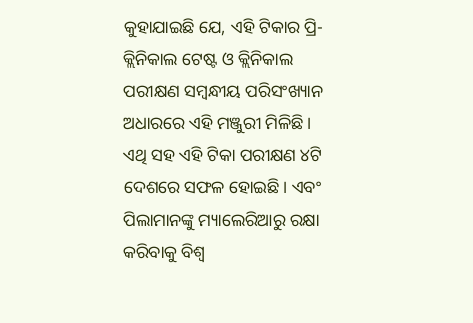କୁହାଯାଇଛି ଯେ, ଏହି ଟିକାର ପ୍ରି-କ୍ଲିନିକାଲ ଟେଷ୍ଟ ଓ କ୍ଲିନିକାଲ ପରୀକ୍ଷଣ ସମ୍ବନ୍ଧୀୟ ପରିସଂଖ୍ୟାନ ଅଧାରରେ ଏହି ମଞ୍ଜୁରୀ ମିଳିଛି। ଏଥି ସହ ଏହି ଟିକା ପରୀକ୍ଷଣ ୪ଟି ଦେଶରେ ସଫଳ ହୋଇଛି। ଏବଂ ପିଲାମାନଙ୍କୁ ମ୍ୟାଲେରିଆରୁ ରକ୍ଷା କରିବାକୁ ବିଶ୍ୱ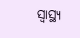ସ୍ୱାସ୍ଥ୍ୟ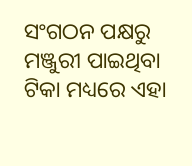ସଂଗଠନ ପକ୍ଷରୁ ମଞ୍ଜୁରୀ ପାଇଥିବା ଟିକା ମଧ୍ୟରେ ଏହା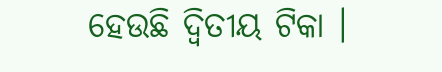ହେଉଛି ଦ୍ୱିତୀୟ ଟିକା ।